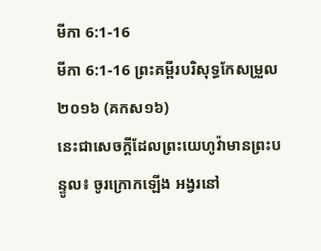មីកា 6:1-16
មីកា 6:1-16 ព្រះគម្ពីរបរិសុទ្ធកែសម្រួល ២០១៦ (គកស១៦)
នេះជាសេចក្ដីដែលព្រះយេហូវ៉ាមានព្រះបន្ទូល៖ ចូរក្រោកឡើង អង្វរនៅ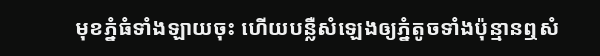មុខភ្នំធំទាំងឡាយចុះ ហើយបន្លឺសំឡេងឲ្យភ្នំតូចទាំងប៉ុន្មានឮសំ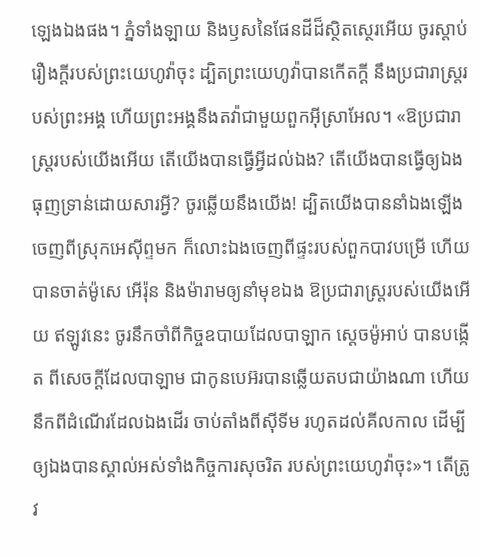ឡេងឯងផង។ ភ្នំទាំងឡាយ និងឫសនៃផែនដីដ៏ស្ថិតស្ថេរអើយ ចូរស្តាប់រឿងក្ដីរបស់ព្រះយេហូវ៉ាចុះ ដ្បិតព្រះយេហូវ៉ាបានកើតក្ដី នឹងប្រជារាស្ត្ររបស់ព្រះអង្គ ហើយព្រះអង្គនឹងតវ៉ាជាមួយពួកអ៊ីស្រាអែល។ «ឱប្រជារាស្ត្ររបស់យើងអើយ តើយើងបានធ្វើអ្វីដល់ឯង? តើយើងបានធ្វើឲ្យឯងធុញទ្រាន់ដោយសារអ្វី? ចូរឆ្លើយនឹងយើង! ដ្បិតយើងបាននាំឯងឡើងចេញពីស្រុកអេស៊ីព្ទមក ក៏លោះឯងចេញពីផ្ទះរបស់ពួកបាវបម្រើ ហើយបានចាត់ម៉ូសេ អើរ៉ុន និងម៉ារាមឲ្យនាំមុខឯង ឱប្រជារាស្ត្ររបស់យើងអើយ ឥឡូវនេះ ចូរនឹកចាំពីកិច្ចឧបាយដែលបាឡាក ស្តេចម៉ូអាប់ បានបង្កើត ពីសេចក្ដីដែលបាឡាម ជាកូនបេអ៊របានឆ្លើយតបជាយ៉ាងណា ហើយនឹកពីដំណើរដែលឯងដើរ ចាប់តាំងពីស៊ីទីម រហូតដល់គីលកាល ដើម្បីឲ្យឯងបានស្គាល់អស់ទាំងកិច្ចការសុចរិត របស់ព្រះយេហូវ៉ាចុះ»។ តើត្រូវ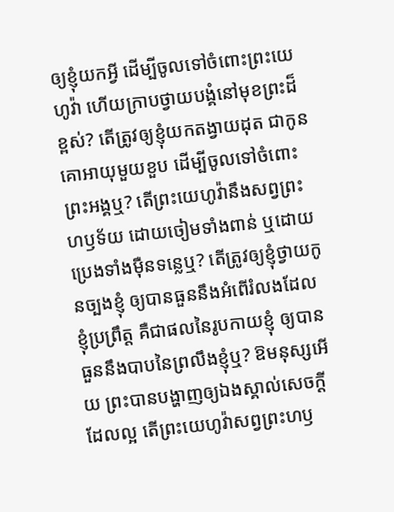ឲ្យខ្ញុំយកអ្វី ដើម្បីចូលទៅចំពោះព្រះយេហូវ៉ា ហើយក្រាបថ្វាយបង្គំនៅមុខព្រះដ៏ខ្ពស់? តើត្រូវឲ្យខ្ញុំយកតង្វាយដុត ជាកូនគោអាយុមួយខួប ដើម្បីចូលទៅចំពោះព្រះអង្គឬ? តើព្រះយេហូវ៉ានឹងសព្វព្រះហឫទ័យ ដោយចៀមទាំងពាន់ ឬដោយប្រេងទាំងម៉ឺនទន្លេឬ? តើត្រូវឲ្យខ្ញុំថ្វាយកូនច្បងខ្ញុំ ឲ្យបានធួននឹងអំពើរំលងដែលខ្ញុំប្រព្រឹត្ត គឺជាផលនៃរូបកាយខ្ញុំ ឲ្យបានធួននឹងបាបនៃព្រលឹងខ្ញុំឬ? ឱមនុស្សអើយ ព្រះបានបង្ហាញឲ្យឯងស្គាល់សេចក្ដីដែលល្អ តើព្រះយេហូវ៉ាសព្វព្រះហឫ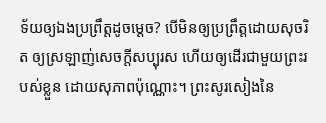ទ័យឲ្យឯងប្រព្រឹត្តដូចម្តេច? បើមិនឲ្យប្រព្រឹត្តដោយសុចរិត ឲ្យស្រឡាញ់សេចក្ដីសប្បុរស ហើយឲ្យដើរជាមួយព្រះរបស់ខ្លួន ដោយសុភាពប៉ុណ្ណោះ។ ព្រះសូរសៀងនៃ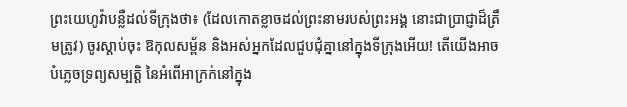ព្រះយេហូវ៉ាបន្លឺដល់ទីក្រុងថា៖ (ដែលកោតខ្លាចដល់ព្រះនាមរបស់ព្រះអង្គ នោះជាប្រាជ្ញាដ៏ត្រឹមត្រូវ) ចូរស្តាប់ចុះ ឱកុលសម្ព័ន និងអស់អ្នកដែលជួបជុំគ្នានៅក្នុងទីក្រុងអើយ! តើយើងអាចបំភ្លេចទ្រព្យសម្បត្តិ នៃអំពើអាក្រក់នៅក្នុង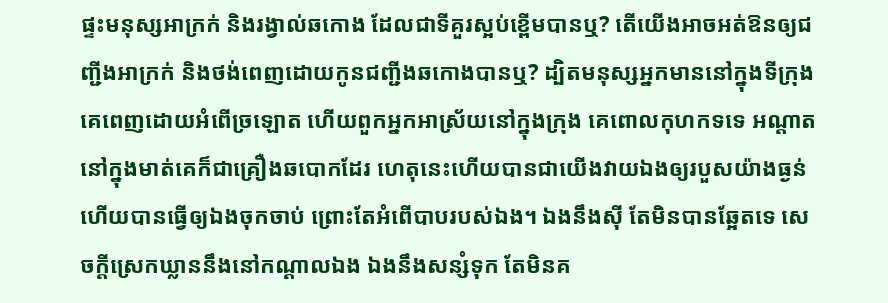ផ្ទះមនុស្សអាក្រក់ និងរង្វាល់ឆកោង ដែលជាទីគួរស្អប់ខ្ពើមបានឬ? តើយើងអាចអត់ឱនឲ្យជញ្ជីងអាក្រក់ និងថង់ពេញដោយកូនជញ្ជីងឆកោងបានឬ? ដ្បិតមនុស្សអ្នកមាននៅក្នុងទីក្រុង គេពេញដោយអំពើច្រឡោត ហើយពួកអ្នកអាស្រ័យនៅក្នុងក្រុង គេពោលកុហកទទេ អណ្ដាតនៅក្នុងមាត់គេក៏ជាគ្រឿងឆបោកដែរ ហេតុនេះហើយបានជាយើងវាយឯងឲ្យរបួសយ៉ាងធ្ងន់ ហើយបានធ្វើឲ្យឯងចុកចាប់ ព្រោះតែអំពើបាបរបស់ឯង។ ឯងនឹងស៊ី តែមិនបានឆ្អែតទេ សេចក្ដីស្រេកឃ្លាននឹងនៅកណ្ដាលឯង ឯងនឹងសន្សំទុក តែមិនគ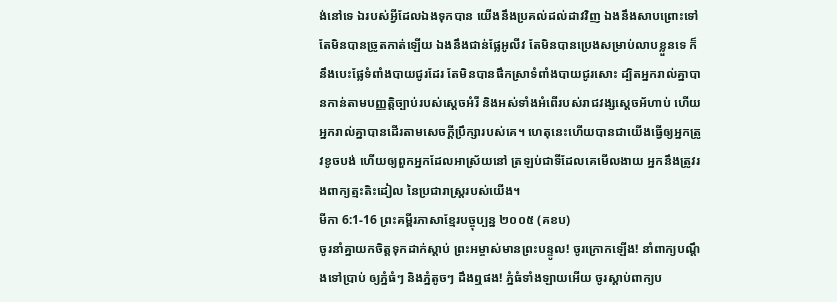ង់នៅទេ ឯរបស់អ្វីដែលឯងទុកបាន យើងនឹងប្រគល់ដល់ដាវវិញ ឯងនឹងសាបព្រោះទៅ តែមិនបានច្រូតកាត់ឡើយ ឯងនឹងជាន់ផ្លែអូលីវ តែមិនបានប្រេងសម្រាប់លាបខ្លួនទេ ក៏នឹងបេះផ្លែទំពាំងបាយជូរដែរ តែមិនបានផឹកស្រាទំពាំងបាយជូរសោះ ដ្បិតអ្នករាល់គ្នាបានកាន់តាមបញ្ញត្តិច្បាប់របស់ស្តេចអំរី និងអស់ទាំងអំពើរបស់រាជវង្សស្ដេចអ័ហាប់ ហើយអ្នករាល់គ្នាបានដើរតាមសេចក្ដីប្រឹក្សារបស់គេ។ ហេតុនេះហើយបានជាយើងធ្វើឲ្យអ្នកត្រូវខូចបង់ ហើយឲ្យពួកអ្នកដែលអាស្រ័យនៅ ត្រឡប់ជាទីដែលគេមើលងាយ អ្នកនឹងត្រូវរងពាក្យត្មះតិះដៀល នៃប្រជារាស្ត្ររបស់យើង។
មីកា 6:1-16 ព្រះគម្ពីរភាសាខ្មែរបច្ចុប្បន្ន ២០០៥ (គខប)
ចូរនាំគ្នាយកចិត្តទុកដាក់ស្ដាប់ ព្រះអម្ចាស់មានព្រះបន្ទូល! ចូរក្រោកឡើង! នាំពាក្យបណ្ដឹងទៅប្រាប់ ឲ្យភ្នំធំៗ និងភ្នំតូចៗ ដឹងឮផង! ភ្នំធំទាំងឡាយអើយ ចូរស្ដាប់ពាក្យប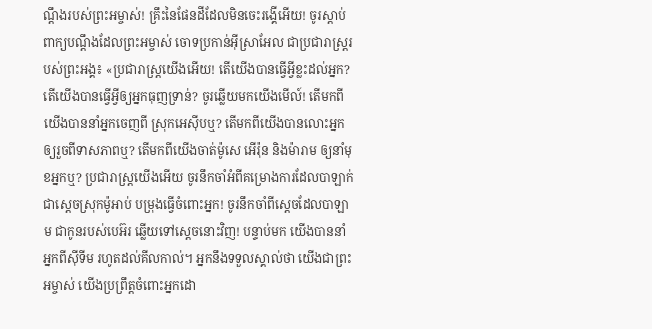ណ្ដឹងរបស់ព្រះអម្ចាស់! គ្រឹះនៃផែនដីដែលមិនចេះរង្គើអើយ! ចូរស្ដាប់ពាក្យបណ្ដឹងដែលព្រះអម្ចាស់ ចោទប្រកាន់អ៊ីស្រាអែល ជាប្រជារាស្ត្ររបស់ព្រះអង្គ៖ «ប្រជារាស្ត្រយើងអើយ! តើយើងបានធ្វើអ្វីខ្លះដល់អ្នក? តើយើងបានធ្វើអ្វីឲ្យអ្នកធុញទ្រាន់? ចូរឆ្លើយមកយើងមើល៍! តើមកពីយើងបាននាំអ្នកចេញពី ស្រុកអេស៊ីបឬ? តើមកពីយើងបានលោះអ្នក ឲ្យរួចពីទាសភាពឬ? តើមកពីយើងចាត់ម៉ូសេ អើរ៉ុន និងម៉ារាម ឲ្យនាំមុខអ្នកឬ? ប្រជារាស្ត្រយើងអើយ ចូរនឹកចាំអំពីគម្រោងការដែលបាឡាក់ ជាស្ដេចស្រុកម៉ូអាប់ បម្រុងធ្វើចំពោះអ្នក! ចូរនឹកចាំពីស្ដេចដែលបាឡាម ជាកូនរបស់បេអ៊រ ឆ្លើយទៅស្ដេចនោះវិញ! បន្ទាប់មក យើងបាននាំអ្នកពីស៊ីទីម រហូតដល់គីលកាល់។ អ្នកនឹងទទួលស្គាល់ថា យើងជាព្រះអម្ចាស់ យើងប្រព្រឹត្តចំពោះអ្នកដោ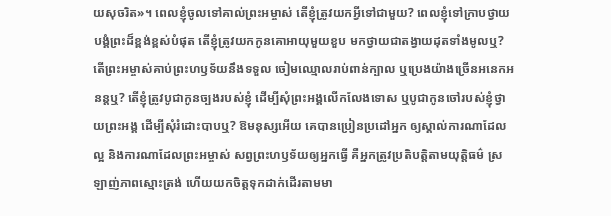យសុចរិត»។ ពេលខ្ញុំចូលទៅគាល់ព្រះអម្ចាស់ តើខ្ញុំត្រូវយកអ្វីទៅជាមួយ? ពេលខ្ញុំទៅក្រាបថ្វាយបង្គំព្រះដ៏ខ្ពង់ខ្ពស់បំផុត តើខ្ញុំត្រូវយកកូនគោអាយុមួយខួប មកថ្វាយជាតង្វាយដុតទាំងមូលឬ? តើព្រះអម្ចាស់គាប់ព្រះហឫទ័យនឹងទទួល ចៀមឈ្មោលរាប់ពាន់ក្បាល ឬប្រេងយ៉ាងច្រើនអនេកអនន្តឬ? តើខ្ញុំត្រូវបូជាកូនច្បងរបស់ខ្ញុំ ដើម្បីសុំព្រះអង្គលើកលែងទោស ឬបូជាកូនចៅរបស់ខ្ញុំថ្វាយព្រះអង្គ ដើម្បីសុំរំដោះបាបឬ? ឱមនុស្សអើយ គេបានប្រៀនប្រដៅអ្នក ឲ្យស្គាល់ការណាដែលល្អ និងការណាដែលព្រះអម្ចាស់ សព្វព្រះហឫទ័យឲ្យអ្នកធ្វើ គឺអ្នកត្រូវប្រតិបត្តិតាមយុត្តិធម៌ ស្រឡាញ់ភាពស្មោះត្រង់ ហើយយកចិត្តទុកដាក់ដើរតាមមា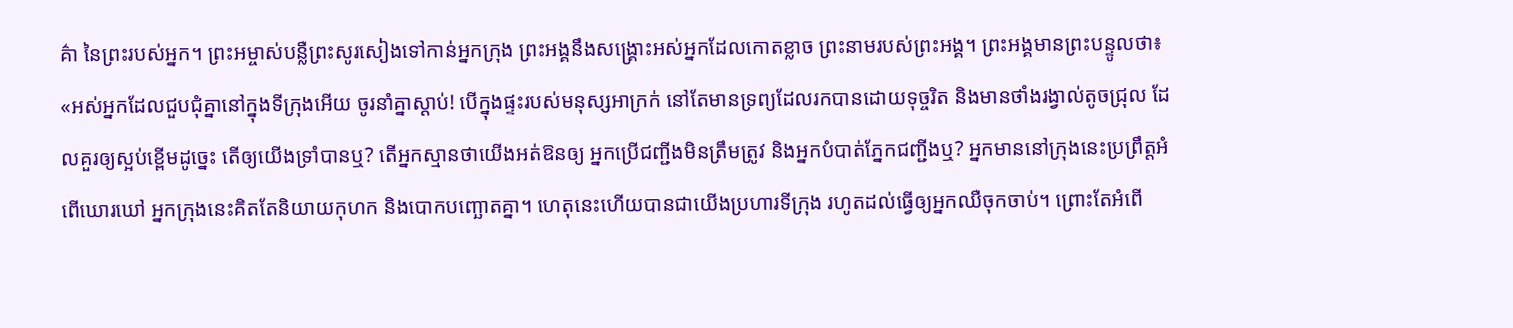គ៌ា នៃព្រះរបស់អ្នក។ ព្រះអម្ចាស់បន្លឺព្រះសូរសៀងទៅកាន់អ្នកក្រុង ព្រះអង្គនឹងសង្គ្រោះអស់អ្នកដែលកោតខ្លាច ព្រះនាមរបស់ព្រះអង្គ។ ព្រះអង្គមានព្រះបន្ទូលថា៖ «អស់អ្នកដែលជួបជុំគ្នានៅក្នុងទីក្រុងអើយ ចូរនាំគ្នាស្ដាប់! បើក្នុងផ្ទះរបស់មនុស្សអាក្រក់ នៅតែមានទ្រព្យដែលរកបានដោយទុច្ចរិត និងមានថាំងរង្វាល់តូចជ្រុល ដែលគួរឲ្យស្អប់ខ្ពើមដូច្នេះ តើឲ្យយើងទ្រាំបានឬ? តើអ្នកស្មានថាយើងអត់ឱនឲ្យ អ្នកប្រើជញ្ជីងមិនត្រឹមត្រូវ និងអ្នកបំបាត់ភ្នែកជញ្ជីងឬ? អ្នកមាននៅក្រុងនេះប្រព្រឹត្តអំពើឃោរឃៅ អ្នកក្រុងនេះគិតតែនិយាយកុហក និងបោកបញ្ឆោតគ្នា។ ហេតុនេះហើយបានជាយើងប្រហារទីក្រុង រហូតដល់ធ្វើឲ្យអ្នកឈឺចុកចាប់។ ព្រោះតែអំពើ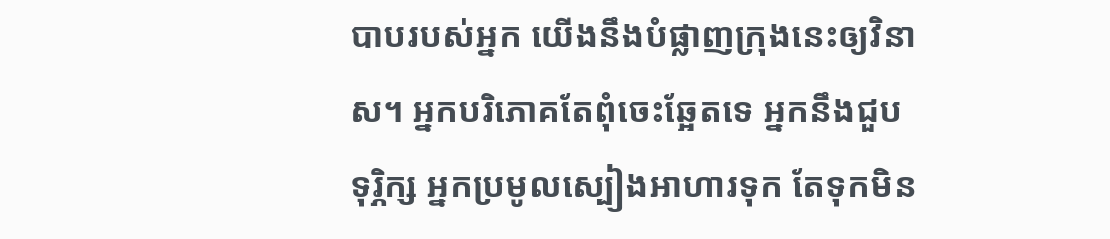បាបរបស់អ្នក យើងនឹងបំផ្លាញក្រុងនេះឲ្យវិនាស។ អ្នកបរិភោគតែពុំចេះឆ្អែតទេ អ្នកនឹងជួបទុរ្ភិក្ស អ្នកប្រមូលស្បៀងអាហារទុក តែទុកមិន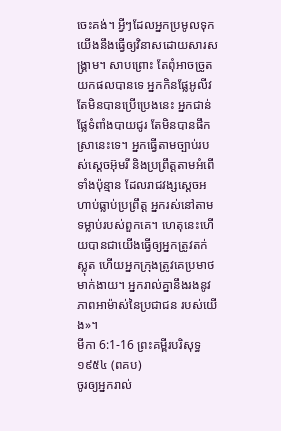ចេះគង់។ អ្វីៗដែលអ្នកប្រមូលទុក យើងនឹងធ្វើឲ្យវិនាសដោយសារសង្គ្រាម។ សាបព្រោះ តែពុំអាចច្រូតយកផលបានទេ អ្នកកិនផ្លែអូលីវ តែមិនបានប្រើប្រេងនេះ អ្នកជាន់ផ្លែទំពាំងបាយជូរ តែមិនបានផឹកស្រានេះទេ។ អ្នកធ្វើតាមច្បាប់របស់ស្ដេចអ៊ុមរី និងប្រព្រឹត្តតាមអំពើទាំងប៉ុន្មាន ដែលរាជវង្សស្ដេចអហាប់ធ្លាប់ប្រព្រឹត្ត អ្នករស់នៅតាមទម្លាប់របស់ពួកគេ។ ហេតុនេះហើយបានជាយើងធ្វើឲ្យអ្នកត្រូវតក់ស្លុត ហើយអ្នកក្រុងត្រូវគេប្រមាថមាក់ងាយ។ អ្នករាល់គ្នានឹងរងនូវភាពអាម៉ាស់នៃប្រជាជន របស់យើង»។
មីកា 6:1-16 ព្រះគម្ពីរបរិសុទ្ធ ១៩៥៤ (ពគប)
ចូរឲ្យអ្នករាល់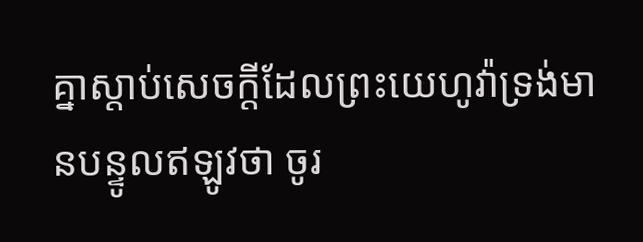គ្នាស្តាប់សេចក្ដីដែលព្រះយេហូវ៉ាទ្រង់មានបន្ទូលឥឡូវថា ចូរ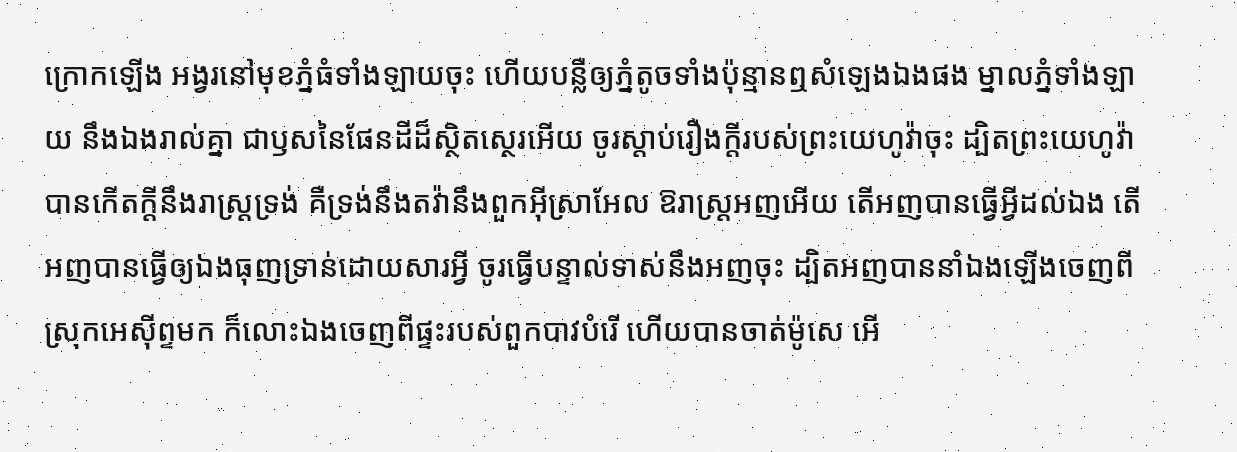ក្រោកឡើង អង្វរនៅមុខភ្នំធំទាំងឡាយចុះ ហើយបន្លឺឲ្យភ្នំតូចទាំងប៉ុន្មានឮសំឡេងឯងផង ម្នាលភ្នំទាំងឡាយ នឹងឯងរាល់គ្នា ជាឫសនៃផែនដីដ៏ស្ថិតស្ថេរអើយ ចូរស្តាប់រឿងក្តីរបស់ព្រះយេហូវ៉ាចុះ ដ្បិតព្រះយេហូវ៉ាបានកើតក្តីនឹងរាស្ត្រទ្រង់ គឺទ្រង់នឹងតវ៉ានឹងពួកអ៊ីស្រាអែល ឱរាស្ត្រអញអើយ តើអញបានធ្វើអ្វីដល់ឯង តើអញបានធ្វើឲ្យឯងធុញទ្រាន់ដោយសារអ្វី ចូរធ្វើបន្ទាល់ទាស់នឹងអញចុះ ដ្បិតអញបាននាំឯងឡើងចេញពីស្រុកអេស៊ីព្ទមក ក៏លោះឯងចេញពីផ្ទះរបស់ពួកបាវបំរើ ហើយបានចាត់ម៉ូសេ អើ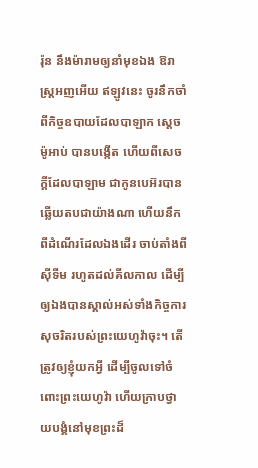រ៉ុន នឹងម៉ារាមឲ្យនាំមុខឯង ឱរាស្ត្រអញអើយ ឥឡូវនេះ ចូរនឹកចាំពីកិច្ចឧបាយដែលបាឡាក ស្តេចម៉ូអាប់ បានបង្កើត ហើយពីសេចក្ដីដែលបាឡាម ជាកូនបេអ៊របានឆ្លើយតបជាយ៉ាងណា ហើយនឹកពីដំណើរដែលឯងដើរ ចាប់តាំងពីស៊ីទីម រហូតដល់គីលកាល ដើម្បីឲ្យឯងបានស្គាល់អស់ទាំងកិច្ចការសុចរិតរបស់ព្រះយេហូវ៉ាចុះ។ តើត្រូវឲ្យខ្ញុំយកអ្វី ដើម្បីចូលទៅចំពោះព្រះយេហូវ៉ា ហើយក្រាបថ្វាយបង្គំនៅមុខព្រះដ៏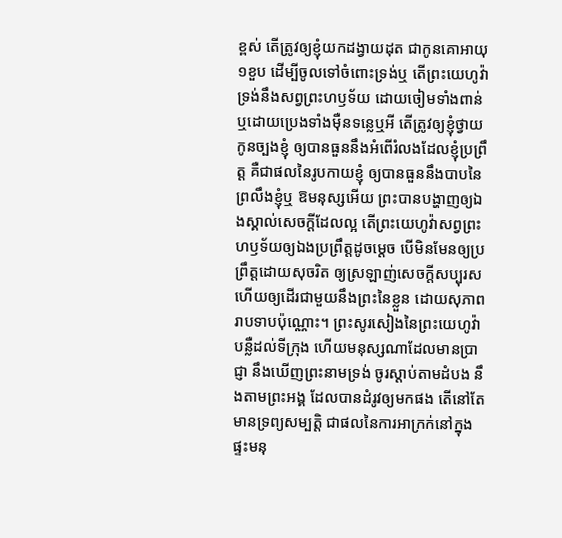ខ្ពស់ តើត្រូវឲ្យខ្ញុំយកដង្វាយដុត ជាកូនគោអាយុ១ខួប ដើម្បីចូលទៅចំពោះទ្រង់ឬ តើព្រះយេហូវ៉ាទ្រង់នឹងសព្វព្រះហឫទ័យ ដោយចៀមទាំងពាន់ ឬដោយប្រេងទាំងម៉ឺនទន្លេឬអី តើត្រូវឲ្យខ្ញុំថ្វាយកូនច្បងខ្ញុំ ឲ្យបានធួននឹងអំពើរំលងដែលខ្ញុំប្រព្រឹត្ត គឺជាផលនៃរូបកាយខ្ញុំ ឲ្យបានធួននឹងបាបនៃព្រលឹងខ្ញុំឬ ឱមនុស្សអើយ ព្រះបានបង្ហាញឲ្យឯងស្គាល់សេចក្ដីដែលល្អ តើព្រះយេហូវ៉ាសព្វព្រះហឫទ័យឲ្យឯងប្រព្រឹត្តដូចម្តេច បើមិនមែនឲ្យប្រព្រឹត្តដោយសុចរិត ឲ្យស្រឡាញ់សេចក្ដីសប្បុរស ហើយឲ្យដើរជាមួយនឹងព្រះនៃខ្លួន ដោយសុភាពរាបទាបប៉ុណ្ណោះ។ ព្រះសូរសៀងនៃព្រះយេហូវ៉ាបន្លឺដល់ទីក្រុង ហើយមនុស្សណាដែលមានប្រាជ្ញា នឹងឃើញព្រះនាមទ្រង់ ចូរស្តាប់តាមដំបង នឹងតាមព្រះអង្គ ដែលបានដំរូវឲ្យមកផង តើនៅតែមានទ្រព្យសម្បត្តិ ជាផលនៃការអាក្រក់នៅក្នុងផ្ទះមនុ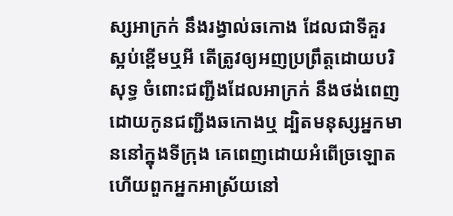ស្សអាក្រក់ នឹងរង្វាល់ឆកោង ដែលជាទីគួរស្អប់ខ្ពើមឬអី តើត្រូវឲ្យអញប្រព្រឹត្តដោយបរិសុទ្ធ ចំពោះជញ្ជីងដែលអាក្រក់ នឹងថង់ពេញដោយកូនជញ្ជីងឆកោងឬ ដ្បិតមនុស្សអ្នកមាននៅក្នុងទីក្រុង គេពេញដោយអំពើច្រឡោត ហើយពួកអ្នកអាស្រ័យនៅ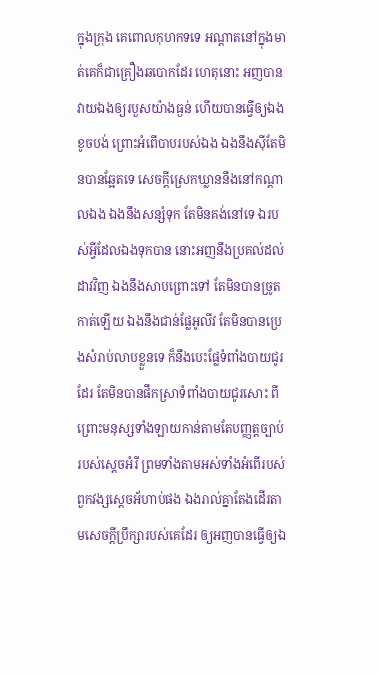ក្នុងក្រុង គេពោលកុហកទទេ អណ្តាតនៅក្នុងមាត់គេក៏ជាគ្រឿងឆបោកដែរ ហេតុនោះ អញបានវាយឯងឲ្យរបួសយ៉ាងធ្ងន់ ហើយបានធ្វើឲ្យឯងខូចបង់ ព្រោះអំពើបាបរបស់ឯង ឯងនឹងស៊ីតែមិនបានឆ្អែតទេ សេចក្ដីស្រេកឃ្លាននឹងនៅកណ្តាលឯង ឯងនឹងសន្សំទុក តែមិនគង់នៅទេ ឯរបស់អ្វីដែលឯងទុកបាន នោះអញនឹងប្រគល់ដល់ដាវវិញ ឯងនឹងសាបព្រោះទៅ តែមិនបានច្រូតកាត់ឡើយ ឯងនឹងជាន់ផ្លែអូលីវ តែមិនបានប្រេងសំរាប់លាបខ្លួនទេ ក៏នឹងបេះផ្លែទំពាំងបាយជូរដែរ តែមិនបានផឹកស្រាទំពាំងបាយជូរសោះ ពីព្រោះមនុស្សទាំងឡាយកាន់តាមតែបញ្ញត្តច្បាប់របស់ស្តេចអំរី ព្រមទាំងតាមអស់ទាំងអំពើរបស់ពួកវង្សស្តេចអ័ហាប់ផង ឯងរាល់គ្នាតែងដើរតាមសេចក្ដីប្រឹក្សារបស់គេដែរ ឲ្យអញបានធ្វើឲ្យឯ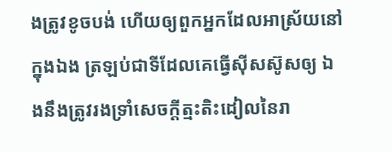ងត្រូវខូចបង់ ហើយឲ្យពួកអ្នកដែលអាស្រ័យនៅក្នុងឯង ត្រឡប់ជាទីដែលគេធ្វើស៊ីសស៊ូសឲ្យ ឯងនឹងត្រូវរងទ្រាំសេចក្ដីត្មះតិះដៀលនៃរា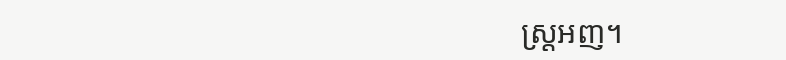ស្ត្រអញ។